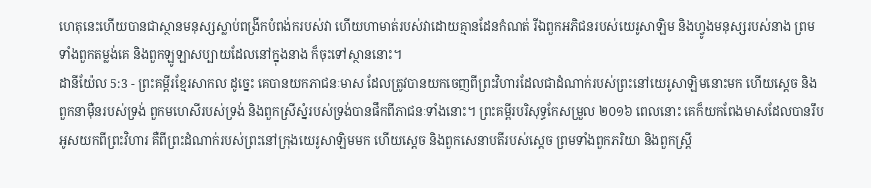ហេតុនេះហើយបានជាស្ថានមនុស្សស្លាប់ពង្រីកបំពង់ករបស់វា ហើយហាមាត់របស់វាដោយគ្មានដែនកំណត់ រីឯពួកអភិជនរបស់យេរូសាឡិម និងហ្វូងមនុស្សរបស់នាង ព្រមទាំងពួកតម្លង់គេ និងពួកឡូឡាសប្បាយដែលនៅក្នុងនាង ក៏ចុះទៅស្ថាននោះ។
ដានីយ៉ែល 5:3 - ព្រះគម្ពីរខ្មែរសាកល ដូច្នេះ គេបានយកភាជនៈមាស ដែលត្រូវបានយកចេញពីព្រះវិហារដែលជាដំណាក់របស់ព្រះនៅយេរូសាឡិមនោះមក ហើយស្ដេច និងពួកនាម៉ឺនរបស់ទ្រង់ ពួកមហេសីរបស់ទ្រង់ និងពួកស្រីស្នំរបស់ទ្រង់បានផឹកពីភាជនៈទាំងនោះ។ ព្រះគម្ពីរបរិសុទ្ធកែសម្រួល ២០១៦ ពេលនោះ គេក៏យកពែងមាសដែលបានរឹបអូសយកពីព្រះវិហារ គឺពីព្រះដំណាក់របស់ព្រះនៅក្រុងយេរូសាឡិមមក ហើយស្តេច និងពួកសេនាបតីរបស់ស្ដេច ព្រមទាំងពួកភរិយា និងពួកស្ត្រី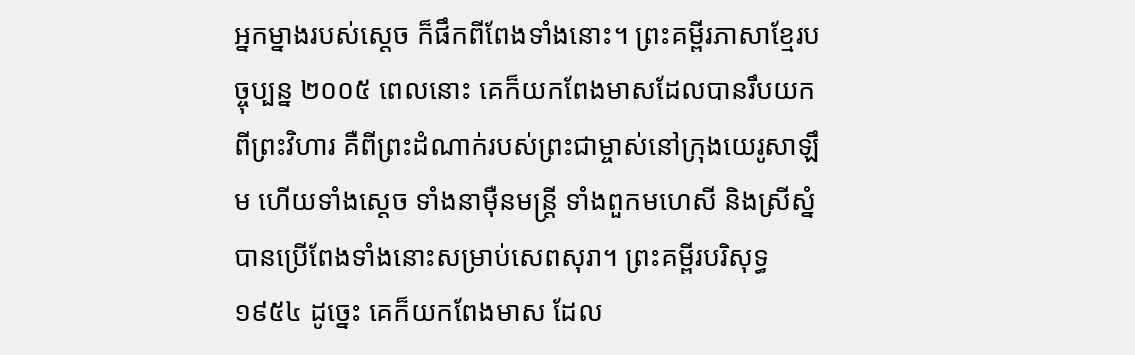អ្នកម្នាងរបស់ស្ដេច ក៏ផឹកពីពែងទាំងនោះ។ ព្រះគម្ពីរភាសាខ្មែរបច្ចុប្បន្ន ២០០៥ ពេលនោះ គេក៏យកពែងមាសដែលបានរឹបយកពីព្រះវិហារ គឺពីព្រះដំណាក់របស់ព្រះជាម្ចាស់នៅក្រុងយេរូសាឡឹម ហើយទាំងស្ដេច ទាំងនាម៉ឺនមន្ត្រី ទាំងពួកមហេសី និងស្រីស្នំ បានប្រើពែងទាំងនោះសម្រាប់សេពសុរា។ ព្រះគម្ពីរបរិសុទ្ធ ១៩៥៤ ដូច្នេះ គេក៏យកពែងមាស ដែល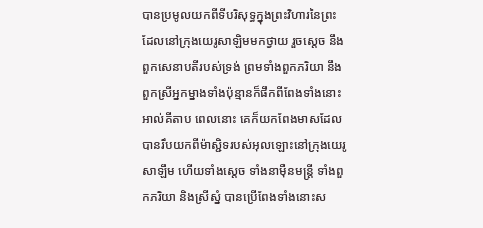បានប្រមូលយកពីទីបរិសុទ្ធក្នុងព្រះវិហារនៃព្រះ ដែលនៅក្រុងយេរូសាឡិមមកថ្វាយ រួចស្តេច នឹងពួកសេនាបតីរបស់ទ្រង់ ព្រមទាំងពួកភរិយា នឹងពួកស្រីអ្នកម្នាងទាំងប៉ុន្មានក៏ផឹកពីពែងទាំងនោះ អាល់គីតាប ពេលនោះ គេក៏យកពែងមាសដែលបានរឹបយកពីម៉ាស្ជិទរបស់អុលឡោះនៅក្រុងយេរូសាឡឹម ហើយទាំងស្តេច ទាំងនាម៉ឺនមន្ត្រី ទាំងពួកភរិយា និងស្រីស្នំ បានប្រើពែងទាំងនោះស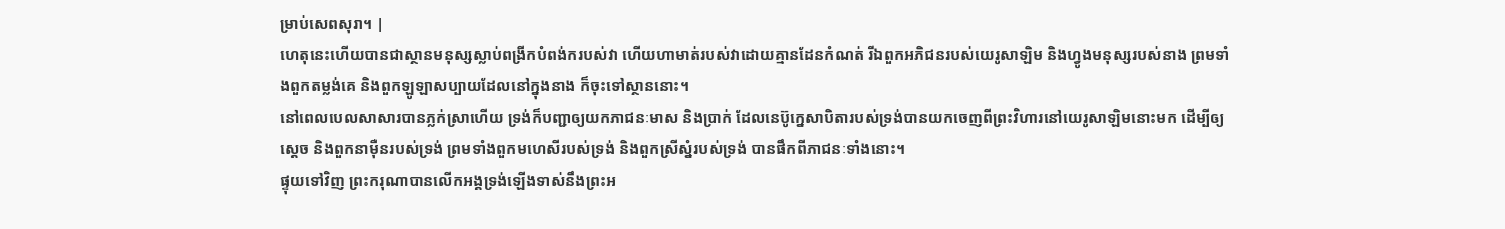ម្រាប់សេពសុរា។ |
ហេតុនេះហើយបានជាស្ថានមនុស្សស្លាប់ពង្រីកបំពង់ករបស់វា ហើយហាមាត់របស់វាដោយគ្មានដែនកំណត់ រីឯពួកអភិជនរបស់យេរូសាឡិម និងហ្វូងមនុស្សរបស់នាង ព្រមទាំងពួកតម្លង់គេ និងពួកឡូឡាសប្បាយដែលនៅក្នុងនាង ក៏ចុះទៅស្ថាននោះ។
នៅពេលបេលសាសារបានភ្លក់ស្រាហើយ ទ្រង់ក៏បញ្ជាឲ្យយកភាជនៈមាស និងប្រាក់ ដែលនេប៊ូក្នេសាបិតារបស់ទ្រង់បានយកចេញពីព្រះវិហារនៅយេរូសាឡិមនោះមក ដើម្បីឲ្យស្ដេច និងពួកនាម៉ឺនរបស់ទ្រង់ ព្រមទាំងពួកមហេសីរបស់ទ្រង់ និងពួកស្រីស្នំរបស់ទ្រង់ បានផឹកពីភាជនៈទាំងនោះ។
ផ្ទុយទៅវិញ ព្រះករុណាបានលើកអង្គទ្រង់ឡើងទាស់នឹងព្រះអ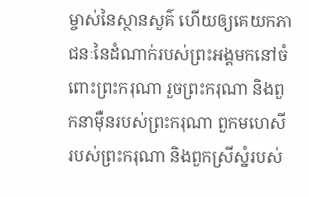ម្ចាស់នៃស្ថានសួគ៌ ហើយឲ្យគេយកភាជនៈនៃដំណាក់របស់ព្រះអង្គមកនៅចំពោះព្រះករុណា រួចព្រះករុណា និងពួកនាម៉ឺនរបស់ព្រះករុណា ពួកមហេសីរបស់ព្រះករុណា និងពួកស្រីស្នំរបស់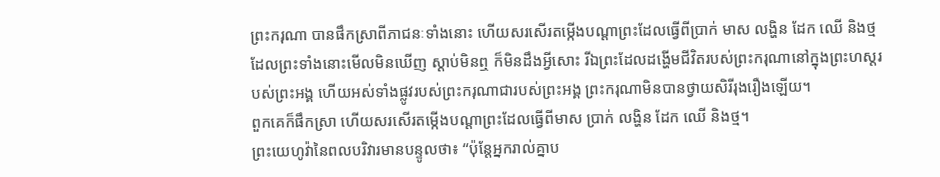ព្រះករុណា បានផឹកស្រាពីភាជនៈទាំងនោះ ហើយសរសើរតម្កើងបណ្ដាព្រះដែលធ្វើពីប្រាក់ មាស លង្ហិន ដែក ឈើ និងថ្ម ដែលព្រះទាំងនោះមើលមិនឃើញ ស្ដាប់មិនឮ ក៏មិនដឹងអ្វីសោះ រីឯព្រះដែលដង្ហើមជីវិតរបស់ព្រះករុណានៅក្នុងព្រះហស្តរបស់ព្រះអង្គ ហើយអស់ទាំងផ្លូវរបស់ព្រះករុណាជារបស់ព្រះអង្គ ព្រះករុណាមិនបានថ្វាយសិរីរុងរឿងឡើយ។
ពួកគេក៏ផឹកស្រា ហើយសរសើរតម្កើងបណ្ដាព្រះដែលធ្វើពីមាស ប្រាក់ លង្ហិន ដែក ឈើ និងថ្ម។
ព្រះយេហូវ៉ានៃពលបរិវារមានបន្ទូលថា៖ “ប៉ុន្តែអ្នករាល់គ្នាប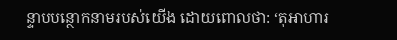ន្ទាបបន្ថោកនាមរបស់យើង ដោយពោលថា: ‘តុអាហារ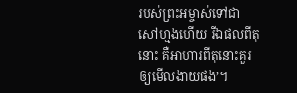របស់ព្រះអម្ចាស់ទៅជាសៅហ្មងហើយ រីឯផលពីតុនោះ គឺអាហារពីតុនោះគួរឲ្យមើលងាយផង’។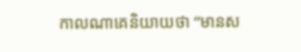កាលណាគេនិយាយថា “មានស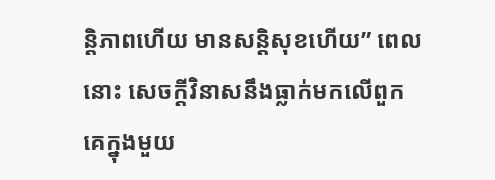ន្តិភាពហើយ មានសន្តិសុខហើយ” ពេលនោះ សេចក្ដីវិនាសនឹងធ្លាក់មកលើពួកគេក្នុងមួយ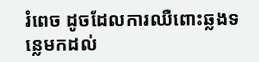រំពេច ដូចដែលការឈឺពោះឆ្លងទន្លេមកដល់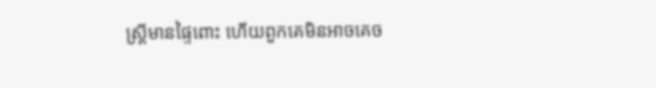ស្ត្រីមានផ្ទៃពោះ ហើយពួកគេមិនអាចគេច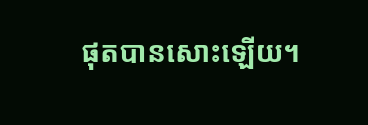ផុតបានសោះឡើយ។